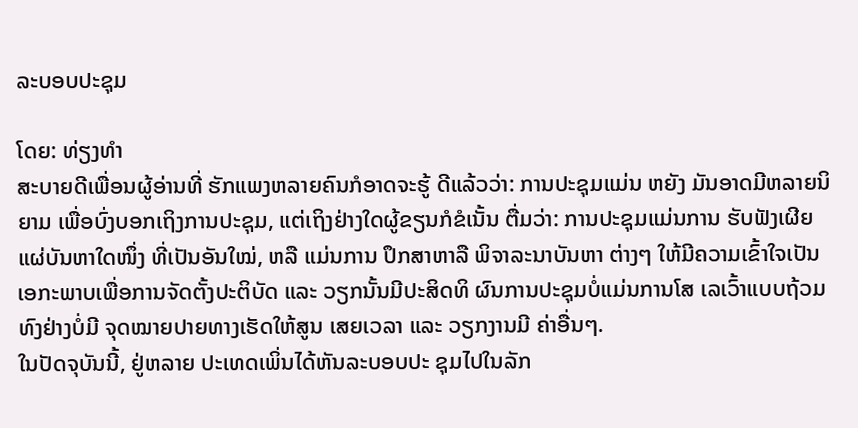ລະບອບປະຊຸມ

ໂດຍ: ທ່ຽງທຳ
ສະບາຍດີເພື່ອນຜູ້ອ່ານທີ່ ຮັກແພງຫລາຍຄົນກໍອາດຈະຮູ້ ດີແລ້ວວ່າ: ການປະຊຸມແມ່ນ ຫຍັງ ມັນອາດມີຫລາຍນິຍາມ ເພື່ອບົ່ງບອກເຖິງການປະຊຸມ, ແຕ່ເຖິງຢ່າງໃດຜູ້ຂຽນກໍຂໍເນັ້ນ ຕື່ມວ່າ: ການປະຊຸມແມ່ນການ ຮັບຟັງເຜີຍແຜ່ບັນຫາໃດໜຶ່ງ ທີ່ເປັນອັນໃໝ່, ຫລື ແມ່ນການ ປຶກສາຫາລື ພິຈາລະນາບັນຫາ ຕ່າງໆ ໃຫ້ມີຄວາມເຂົ້າໃຈເປັນ ເອກະພາບເພື່ອການຈັດຕັ້ງປະຕິບັດ ແລະ ວຽກນັ້ນມີປະສິດທິ ຜົນການປະຊຸມບໍ່ແມ່ນການໂສ ເລເວົ້າແບບຖ້ວມທົງຢ່າງບໍ່ມີ ຈຸດໝາຍປາຍທາງເຮັດໃຫ້ສູນ ເສຍເວລາ ແລະ ວຽກງານມີ ຄ່າອື່ນໆ.
ໃນປັດຈຸບັນນີ້, ຢູ່ຫລາຍ ປະເທດເພິ່ນໄດ້ຫັນລະບອບປະ ຊຸມໄປໃນລັກ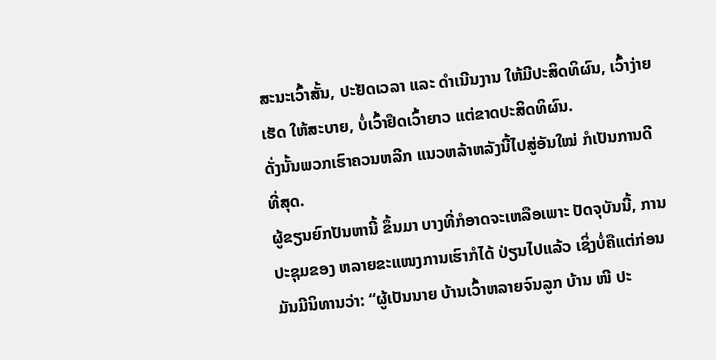ສະນະເວົ້າສັ້ນ, ປະຢັດເວລາ ແລະ ດຳເນີນງານ ໃຫ້ມີປະສິດທິຜົນ, ເວົ້າງ່າຍເຮັດ ໃຫ້ສະບາຍ, ບໍ່ເວົ້າຢຶດເວົ້າຍາວ ແຕ່ຂາດປະສິດທິຜົນ.
ດັ່ງນັ້ນພວກເຮົາຄວນຫລີກ ແນວຫລ້າຫລັງນີ້ໄປສູ່ອັນໃໝ່ ກໍເປັນການດີທີ່ສຸດ.
ຜູ້ຂຽນຍົກປັນຫານີ້ ຂຶ້ນມາ ບາງທີ່ກໍອາດຈະເຫລືອເພາະ ປັດຈຸບັນນີ້, ການປະຊຸມຂອງ ຫລາຍຂະແໜງການເຮົາກໍໄດ້ ປ່ຽນໄປແລ້ວ ເຊິ່ງບໍ່ຄືແຕ່ກ່ອນ ມັນມີນິທານວ່າ: “ຜູ້ເປັນນາຍ ບ້ານເວົ້າຫລາຍຈົນລູກ ບ້ານ ໜີ ປະ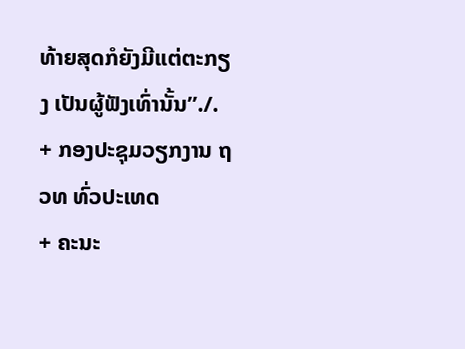ທ້າຍສຸດກໍຍັງມີແຕ່ຕະກຽງ ເປັນຜູ້ຟັງເທົ່ານັ້ນ”./.
+ ກອງປະຊຸມວຽກງານ ຖວທ ທົ່ວປະເທດ
+ ຄະນະ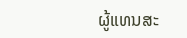ຜູ້ແທນສະ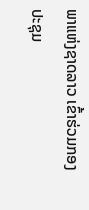ພາແຫ່ງຊາດລາວ ເຂົ້າຮ່ວມກອງປະຊຸມ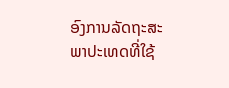ອົງການລັດຖະສະພາປະເທດທີ່ໃຊ້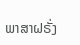ພາສາຝຣັ່ງ